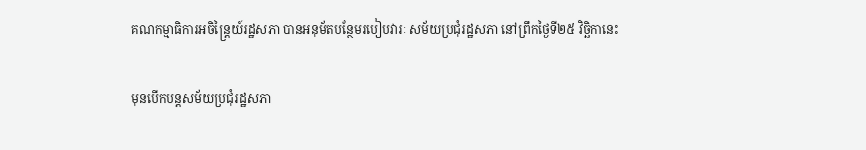គណកម្មាធិការអចិន្រ្តៃយ៍រដ្ឋសភា បានអនុម័តបន្ថែមរបៀបវារៈ សម័យប្រជុំរដ្ឋសភា នៅព្រឹកថ្ងៃទី២៥ វិច្ឆិកានេះ

មុនបើកបន្តសម័យប្រជុំរដ្ឋសភា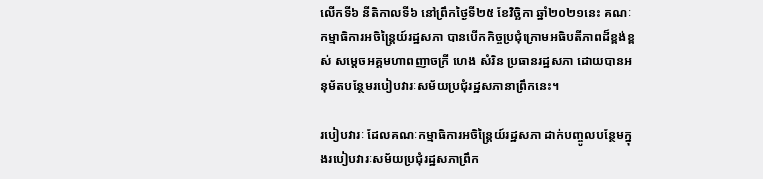លើកទី៦ នីតិកាលទី៦ នៅព្រឹកថ្ងៃទី២៥ ខែវិច្ឆិកា ឆ្នាំ២០២១នេះ គណៈកម្មាធិការអចិន្ត្រៃយ៍រដ្ឋសភា បានបើកកិច្ចប្រជុំក្រោមអធិបតីភាពដ៏ខ្ពង់ខ្ពស់ សម្ដេចអគ្គមហាពញាចក្រី ហេង សំរិន ប្រធានរដ្ឋសភា ដោយបានអនុម័តបន្ថែមរបៀបវារៈសម័យប្រជុំរដ្ឋសភានាព្រឹកនេះ។

របៀបវារៈ ដែលគណៈកម្មាធិការអចិន្រ្តៃយ៍រដ្ឋសភា ដាក់បញ្ចូលបន្ថែមក្នុងរបៀបវារៈសម័យប្រជុំរដ្ឋសភាព្រឹក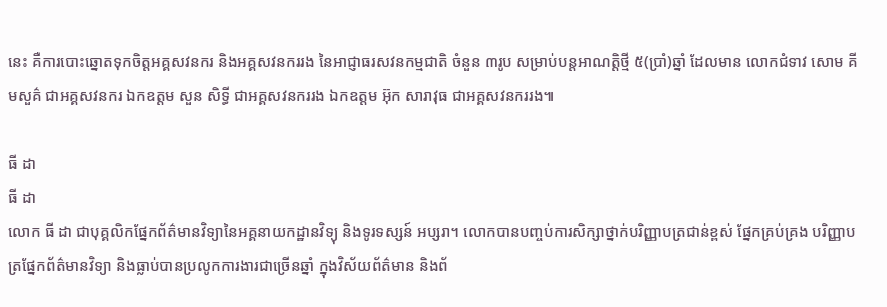នេះ គឺការបោះឆ្នោតទុកចិត្តអគ្គសវនករ និងអគ្គសវនកររង នៃអាជ្ញាធរសវនកម្មជាតិ ចំនួន ៣រូប សម្រាប់បន្តអាណត្តិថ្មី ៥(ប្រាំ)ឆ្នាំ ដែលមាន លោកជំទាវ សោម គីមសួគ៌ ជាអគ្គសវនករ ឯកឧត្តម សួន សិទ្ធី ជាអគ្គសវនកររង ឯកឧត្តម អ៊ុក សារាវុធ ជាអគ្គសវនកររង៕

ធី ដា
ធី ដា
លោក ធី ដា ជាបុគ្គលិកផ្នែកព័ត៌មានវិទ្យានៃអគ្គនាយកដ្ឋានវិទ្យុ និងទូរទស្សន៍ អប្សរា។ លោកបានបញ្ចប់ការសិក្សាថ្នាក់បរិញ្ញាបត្រជាន់ខ្ពស់ ផ្នែកគ្រប់គ្រង បរិញ្ញាបត្រផ្នែកព័ត៌មានវិទ្យា និងធ្លាប់បានប្រលូកការងារជាច្រើនឆ្នាំ ក្នុងវិស័យព័ត៌មាន និងព័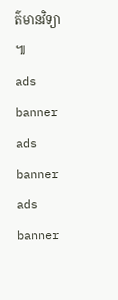ត៌មានវិទ្យា ៕
ads banner
ads banner
ads banner